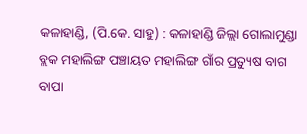କଳାହାଣ୍ଡି, (ପି.କେ. ସାହୁ) : କଳାହାଣ୍ଡି ଜିଲ୍ଲା ଗୋଲାମୁଣ୍ଡା ବ୍ଲକ ମହାଲିଙ୍ଗ ପଞ୍ଚାୟତ ମହାଲିଙ୍ଗ ଗାଁର ପ୍ରତ୍ୟୁଷ ବାଗ ବାପା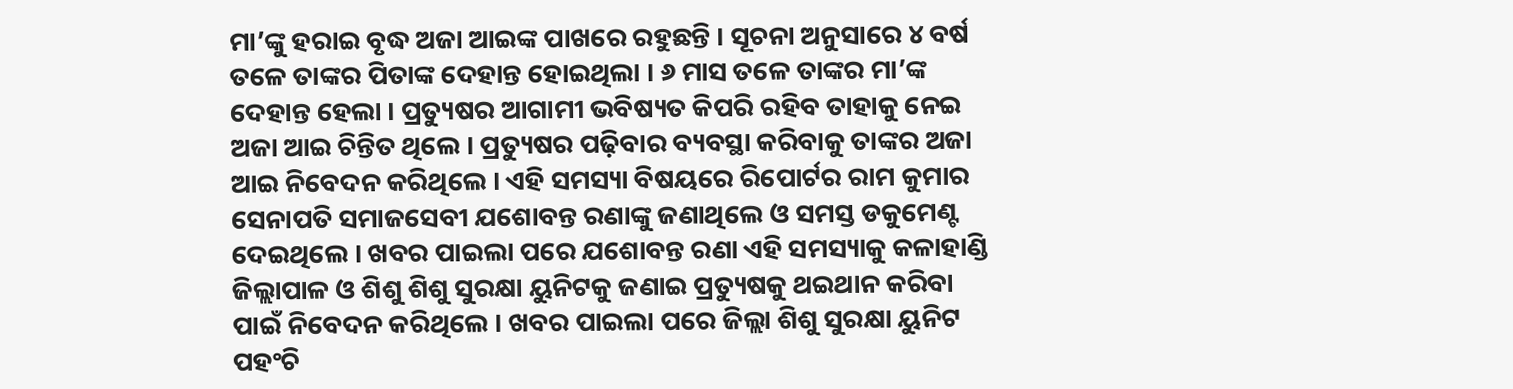ମା’ଙ୍କୁ ହରାଇ ବୃଦ୍ଧ ଅଜା ଆଇଙ୍କ ପାଖରେ ରହୁଛନ୍ତି । ସୂଚନା ଅନୁସାରେ ୪ ବର୍ଷ ତଳେ ତାଙ୍କର ପିତାଙ୍କ ଦେହାନ୍ତ ହୋଇଥିଲା । ୬ ମାସ ତଳେ ତାଙ୍କର ମା’ଙ୍କ ଦେହାନ୍ତ ହେଲା । ପ୍ରତ୍ୟୁଷର ଆଗାମୀ ଭବିଷ୍ୟତ କିପରି ରହିବ ତାହାକୁ ନେଇ ଅଜା ଆଇ ଚିନ୍ତିତ ଥିଲେ । ପ୍ରତ୍ୟୁଷର ପଢ଼ିବାର ବ୍ୟବସ୍ଥା କରିବାକୁ ତାଙ୍କର ଅଜା ଆଇ ନିବେଦନ କରିଥିଲେ । ଏହି ସମସ୍ୟା ବିଷୟରେ ରିପୋର୍ଟର ରାମ କୁମାର ସେନାପତି ସମାଜସେବୀ ଯଶୋବନ୍ତ ରଣାଙ୍କୁ ଜଣାଥିଲେ ଓ ସମସ୍ତ ଡକୁମେଣ୍ଟ ଦେଇଥିଲେ । ଖବର ପାଇଲା ପରେ ଯଶୋବନ୍ତ ରଣା ଏହି ସମସ୍ୟାକୁ କଳାହାଣ୍ଡି ଜିଲ୍ଲାପାଳ ଓ ଶିଶୁ ଶିଶୁ ସୁରକ୍ଷା ୟୁନିଟକୁ ଜଣାଇ ପ୍ରତ୍ୟୁଷକୁ ଥଇଥାନ କରିବା ପାଇଁ ନିବେଦନ କରିଥିଲେ । ଖବର ପାଇଲା ପରେ ଜିଲ୍ଲା ଶିଶୁ ସୁରକ୍ଷା ୟୁନିଟ ପହଂଚି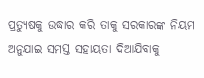ପ୍ରତ୍ୟୁଷକୁ ଉଦ୍ଧାର କରି ତାକୁ ସରକାରଙ୍କ ନିୟମ ଅନୁଯାଇ ସମସ୍ତ ସହାୟତା ଦିଆଯିବାକୁ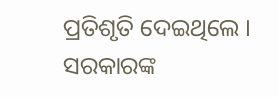ପ୍ରତିଶୃତି ଦେଇଥିଲେ । ସରକାରଙ୍କ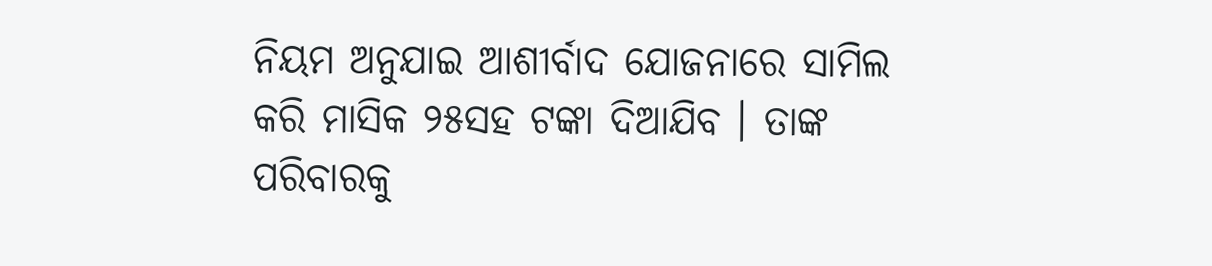ନିୟମ ଅନୁଯାଇ ଆଶୀର୍ବାଦ ଯୋଜନାରେ ସାମିଲ କରି ମାସିକ ୨୫ସହ ଟଙ୍କା ଦିଆଯିବ । ତାଙ୍କ ପରିବାରକୁ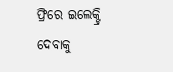ଫ୍ରିରେ ଇଲେକ୍ଟ୍ରି ଦେବାକୁ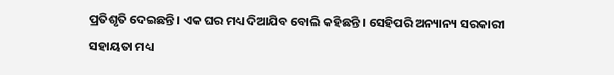ପ୍ରତିଶୃତି ଦେଇଛନ୍ତି । ଏକ ଘର ମଧ୍ୟ ଦିଆଯିବ ବୋଲି କହିଛନ୍ତି । ସେହିପରି ଅନ୍ୟାନ୍ୟ ସରକାରୀ ସହାୟତା ମଧ୍ୟ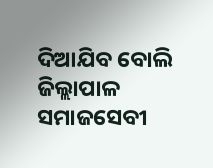ଦିଆଯିବ ବୋଲି ଜିଲ୍ଲାପାଳ ସମାଜସେବୀ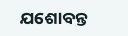ଯଶୋବନ୍ତ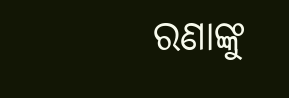ରଣାଙ୍କୁ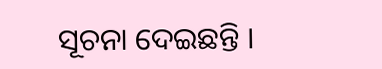ସୂଚନା ଦେଇଛନ୍ତି ।